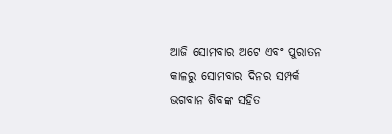ଆଜି ସୋମବାର ଅଟେ ଏବଂ ପୁରାତନ କାଳରୁ ସୋମବାର ଦିନର ସମ୍ପର୍କ ଭଗବାନ ଶିବଙ୍କ ସହିତ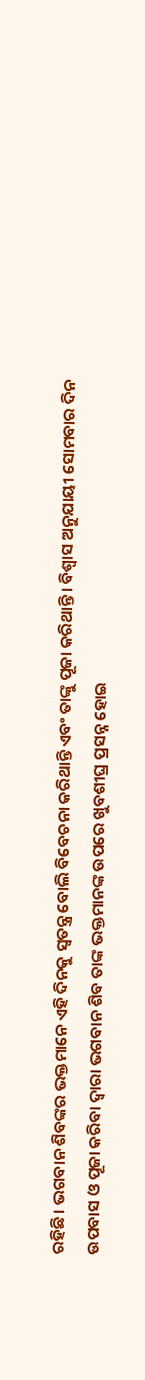ରହିଛି। ଭଗବାନ ଶିବଙ୍କର ଭକ୍ତମାନେ ଏହି ଦିନକୁ ସ୍ୱତନ୍ତ୍ର ବୋଲି ବିବେଚନା କରିଥାନ୍ତି ଏବଂ ତାଙ୍କୁ ପୂଜା କରିଥାନ୍ତି। ବିଶ୍ୱାସ ଅନୁଯାୟୀ ସୋମବାର ଦିନ ଉପବାସ ଓ ପୂଜା କରିବା ଦ୍ୱାରା ଭଗବାନ ଶିବ ତାଙ୍କ ଭକ୍ତମାନଙ୍କ ଉପରେ ଖୁବଶୀଘ୍ର ପ୍ରସନ୍ନ ହୋଇ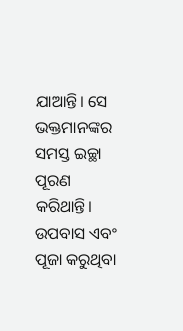ଯାଆନ୍ତି। ସେ ଭକ୍ତମାନଙ୍କର ସମସ୍ତ ଇଚ୍ଛା ପୂରଣ କରିଥାନ୍ତି।
ଉପବାସ ଏବଂ ପୂଜା କରୁଥିବା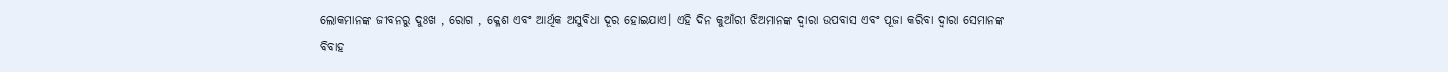ଲୋକମାନଙ୍କ ଜୀବନରୁ ଦୁଃଖ , ରୋଗ , କ୍ଳେଶ ଏବଂ ଆର୍ଥିକ ଅସୁବିଧା ଦୂର ହୋଇଯାଏ। ଏହି ଦିନ କୁଆଁରୀ ଝିଅମାନଙ୍କ ଦ୍ୱାରା ଉପବାସ ଏବଂ ପୂଜା କରିବା ଦ୍ୱାରା ସେମାନଙ୍କ ବିବାହ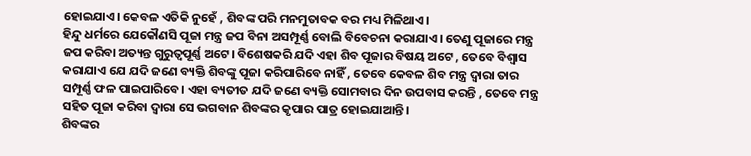ହୋଇଯାଏ। କେବଳ ଏତିକି ନୁହେଁ , ଶିବଙ୍କ ପରି ମନମୁତାବକ ବର ମଧ୍ୟ ମିଳିଥାଏ।
ହିନ୍ଦୁ ଧର୍ମରେ ଯେକୌଣସି ପୂଜା ମନ୍ତ୍ର ଜପ ବିନା ଅସମ୍ପୂର୍ଣ୍ଣ ବୋଲି ବିବେଚନା କରାଯାଏ। ତେଣୁ ପୂଜାରେ ମନ୍ତ୍ର ଜପ କରିବା ଅତ୍ୟନ୍ତ ଗୁରୁତ୍ୱପୂର୍ଣ୍ଣ ଅଟେ। ବିଶେଷକରି ଯଦି ଏହା ଶିବ ପୂଜାର ବିଷୟ ଅଟେ , ତେବେ ବିଶ୍ୱାସ କରାଯାଏ ଯେ ଯଦି ଜଣେ ବ୍ୟକ୍ତି ଶିବଙ୍କୁ ପୂଜା କରିପାରିବେ ନାହିଁ , ତେବେ କେବଳ ଶିବ ମନ୍ତ୍ର ଦ୍ୱାରା ତାର ସମ୍ପୂର୍ଣ୍ଣ ଫଳ ପାଇପାରିବେ। ଏହା ବ୍ୟତୀତ ଯଦି ଜଣେ ବ୍ୟକ୍ତି ସୋମବାର ଦିନ ଉପବାସ କରନ୍ତି , ତେବେ ମନ୍ତ୍ର ସହିତ ପୂଜା କରିବା ଦ୍ୱାରା ସେ ଭଗବାନ ଶିବଙ୍କର କୃପାର ପାତ୍ର ହୋଇଯାଆନ୍ତି।
ଶିବଙ୍କର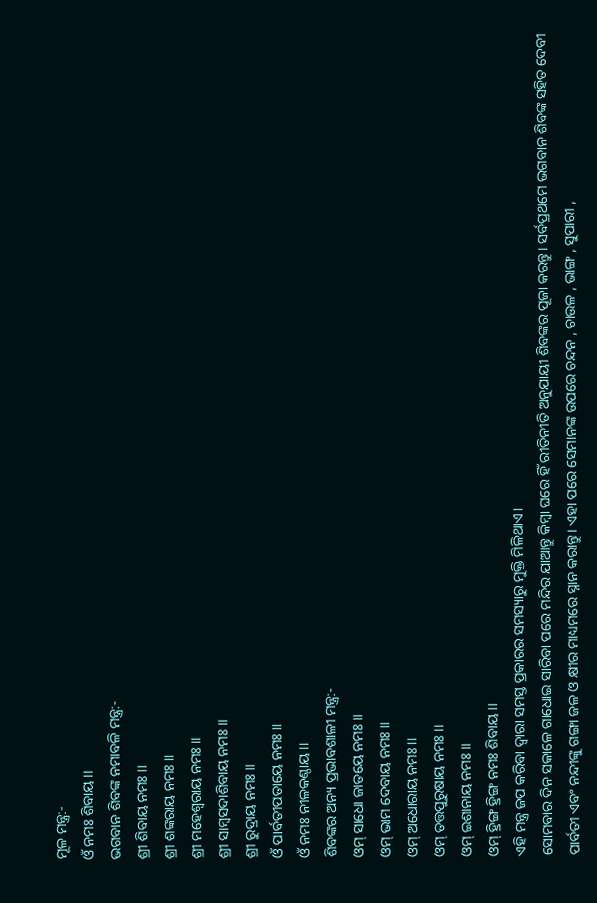ମୂଳ ମନ୍ତ୍ର:-
ଓଁ ନମଃ ଶିବାୟ ।।
ଭଗବାନ ଶିବଙ୍କ ନମାବଳି ମନ୍ତ୍ର:-
ଶ୍ରୀ ଶିବାୟ ନମଃ ।।
ଶ୍ରୀ ଶଙ୍କରାୟ ନମଃ ।।
ଶ୍ରୀ ମହେଶ୍ୱରାୟ ନମଃ ।।
ଶ୍ରୀ ସାମ୍ବସଦାଶିବାୟ ନମଃ ।।
ଶ୍ରୀ ରୁଦ୍ରାୟ ନମଃ ।।
ଓଁ ପାର୍ବତୀପତାୟେ ନମଃ ।।
ଓଁ ନମଃ ନୀଳକଣ୍ଠାୟ ।।
ଶିବଙ୍କର ଅନ୍ୟ ପ୍ରଭାବଶାଳୀ ମନ୍ତ୍ର:-
ଓମ୍ ସାଧୋ ଜାତୟେ ନମଃ ।।
ଓମ୍ ଭାମ ଦେବାୟ ନମଃ ।।
ଓମ୍ ଅଧୋରାୟ ନମଃ ।।
ଓମ୍ ତତ୍ତପୁରୁଷାୟ ନମଃ ।।
ଓମ୍ ଇଶାନାୟ ନମଃ ।।
ଓମ୍ ହ୍ରିଙ୍ଗ ହ୍ରିଙ୍ଗ ନମଃ ଶିବାୟ ।।
ଏହି ମନ୍ତ୍ର ଜପ କରିବା ଦ୍ୱାରା ସମସ୍ତ ପ୍ରକାରର ସମସ୍ୟାରୁ ମୁକ୍ତି ମିଳିଥାଏ।
ସୋମବାର ଦିନ ସକାଳେ ଗାଧୋଇ ସାରିବା ପରେ ମନ୍ଦିର ଯାଆନ୍ତୁ କିମ୍ବା ଘରେ ହିଁ ରୀତିନୀତି ଅନୁଯାୟୀ ଶିବଙ୍କର ପୂଜା କରନ୍ତୁ। ସର୍ବପ୍ରଥମେ ଭଗବାନ ଶିବଙ୍କ ସହିତ ଦେବୀ ପାର୍ବତୀ ଏବଂ ନନ୍ଦୀଙ୍କୁ ଗଙ୍ଗା ଜଳ ଓ କ୍ଷୀର ମାଧ୍ୟମରେ ସ୍ନାନ କରାନ୍ତୁ। ଏହା ପରେ ସେମାନଙ୍କ ଉପରେ ଚନ୍ଦନ , ଚାଉଳ , ଭାଙ୍ଗ , ସୁପାରୀ ,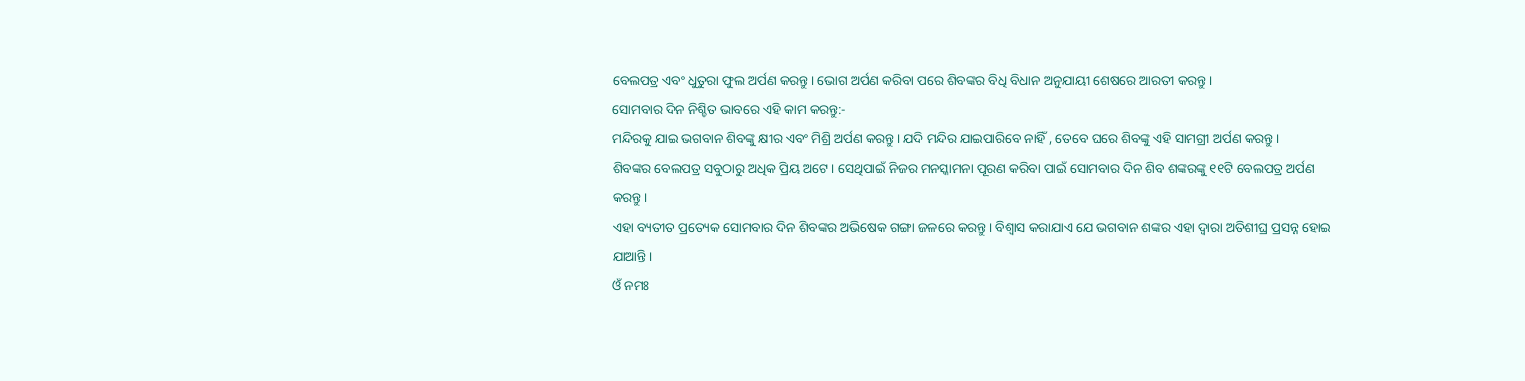ବେଲପତ୍ର ଏବଂ ଧୁତୁରା ଫୁଲ ଅର୍ପଣ କରନ୍ତୁ। ଭୋଗ ଅର୍ପଣ କରିବା ପରେ ଶିବଙ୍କର ବିଧି ବିଧାନ ଅନୁଯାୟୀ ଶେଷରେ ଆରତୀ କରନ୍ତୁ।
ସୋମବାର ଦିନ ନିଶ୍ଚିତ ଭାବରେ ଏହି କାମ କରନ୍ତୁ:-
ମନ୍ଦିରକୁ ଯାଇ ଭଗବାନ ଶିବଙ୍କୁ କ୍ଷୀର ଏବଂ ମିଶ୍ରି ଅର୍ପଣ କରନ୍ତୁ। ଯଦି ମନ୍ଦିର ଯାଇପାରିବେ ନାହିଁ , ତେବେ ଘରେ ଶିବଙ୍କୁ ଏହି ସାମଗ୍ରୀ ଅର୍ପଣ କରନ୍ତୁ।
ଶିବଙ୍କର ବେଲପତ୍ର ସବୁଠାରୁ ଅଧିକ ପ୍ରିୟ ଅଟେ। ସେଥିପାଇଁ ନିଜର ମନସ୍କାମନା ପୂରଣ କରିବା ପାଇଁ ସୋମବାର ଦିନ ଶିବ ଶଙ୍କରଙ୍କୁ ୧୧ଟି ବେଲପତ୍ର ଅର୍ପଣ କରନ୍ତୁ।
ଏହା ବ୍ୟତୀତ ପ୍ରତ୍ୟେକ ସୋମବାର ଦିନ ଶିବଙ୍କର ଅଭିଷେକ ଗଙ୍ଗା ଜଳରେ କରନ୍ତୁ। ବିଶ୍ୱାସ କରାଯାଏ ଯେ ଭଗବାନ ଶଙ୍କର ଏହା ଦ୍ୱାରା ଅତିଶୀଘ୍ର ପ୍ରସନ୍ନ ହୋଇ ଯାଆନ୍ତି।
ଓଁ ନମଃ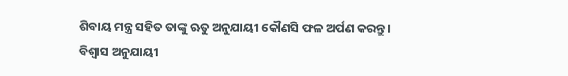ଶିବାୟ ମନ୍ତ୍ର ସହିତ ତାଙ୍କୁ ଋତୁ ଅନୁଯାୟୀ କୌଣସି ଫଳ ଅର୍ପଣ କରନ୍ତୁ।
ବିଶ୍ୱାସ ଅନୁଯାୟୀ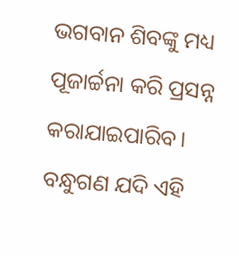ଭଗବାନ ଶିବଙ୍କୁ ମଧ୍ୟ ପୂଜାର୍ଚ୍ଚନା କରି ପ୍ରସନ୍ନ କରାଯାଇପାରିବ।
ବନ୍ଧୁଗଣ ଯଦି ଏହି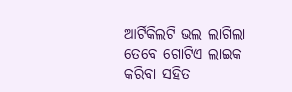ଆର୍ଟିକିଲଟି ଭଲ ଲାଗିଲା ତେବେ ଗୋଟିଏ ଲାଇକ କରିବା ସହିତ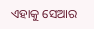ଏହାକୁ ସେଆର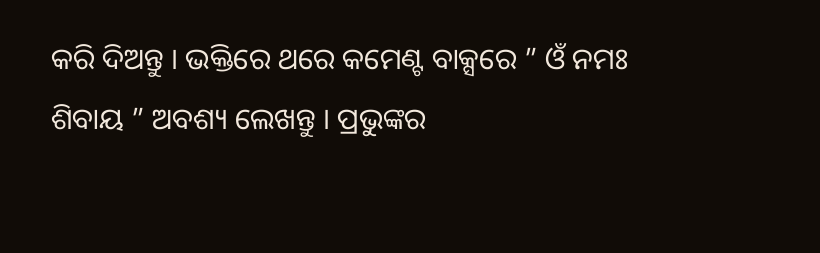କରି ଦିଅନ୍ତୁ । ଭକ୍ତିରେ ଥରେ କମେଣ୍ଟ ବାକ୍ସରେ ” ଓଁ ନମଃ ଶିବାୟ ” ଅବଶ୍ୟ ଲେଖନ୍ତୁ । ପ୍ରଭୁଙ୍କର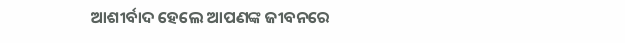ଆଶୀର୍ବାଦ ହେଲେ ଆପଣଙ୍କ ଜୀବନରେ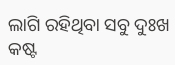ଲାଗି ରହିଥିବା ସବୁ ଦୁଃଖ କଷ୍ଟ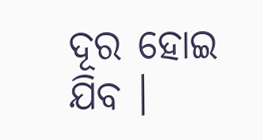ଦୂର ହୋଇ ଯିବ ।